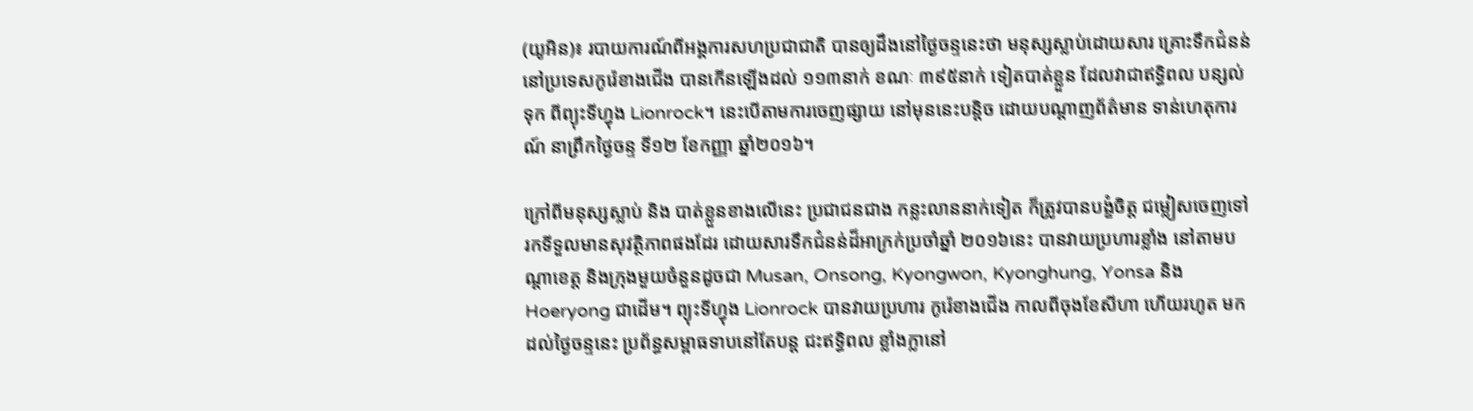(យូអិន)៖ របាយការណ៍ពីអង្គការសហប្រជាជាតិ បានឲ្យដឹងនៅថ្ងៃចន្ទនេះថា មនុស្សស្លាប់ដោយសារ គ្រោះទឹកជំនន់ នៅប្រទេសកូរ៉េខាងជើង បានកើនឡើងដល់ ១១៣នាក់ ខណៈ ៣៩៥នាក់ ទៀតបាត់ខ្លួន ដែលវាជាឥទ្ធិពល បន្សល់ទុក ពីព្យុះទីហ្វុង Lionrock។ នេះបើតាមការចេញផ្សាយ នៅមុននេះបន្តិច ដោយបណ្តាញព័ត៌មាន ទាន់ហេតុការណ៍ នាព្រឹកថ្ងៃចន្ទ ទី១២ ខែកញ្ញា ឆ្នាំ២០១៦។

ក្រៅពីមនុស្សស្លាប់ និង បាត់ខ្លួនខាងលើនេះ ប្រជាជនជាង កន្លះលាននាក់ទៀត ក៏ត្រូវបានបង្ខំចិត្ត ជម្លៀសចេញទៅ រកទីទួលមានសុវត្ថិភាពផងដែរ ដោយសារទឹកជំនន់ដ៏អាក្រក់ប្រចាំឆ្នាំ ២០១៦នេះ បានវាយប្រហារខ្លាំង នៅតាមបណ្តាខេត្ត និងក្រុងមួយចំនួនដូចជា Musan, Onsong, Kyongwon, Kyonghung, Yonsa និង Hoeryong ជាដើម។ ព្យុះទីហ្វុង Lionrock បានវាយប្រហារ កូរ៉េខាងជើង កាលពីចុងខែសីហា ហើយរហូត មកដល់ថ្ងៃចន្ទនេះ ប្រព័ន្ធសម្ពាធទាបនៅតែបន្ត ជះឥទ្ធិពល ខ្លាំងក្លានៅ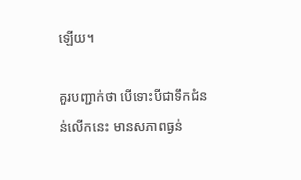ឡើយ។

គួរបញ្ជាក់ថា បើទោះបីជាទឹកជំនន់លើកនេះ មានសភាពធ្ងន់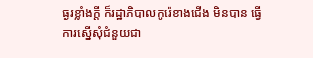ធ្ងរខ្លាំងក្តី ក៏រដ្ឋាភិបាលកូរ៉េខាងជើង មិនបាន ធ្វើការស្នើសុំជំនួយជា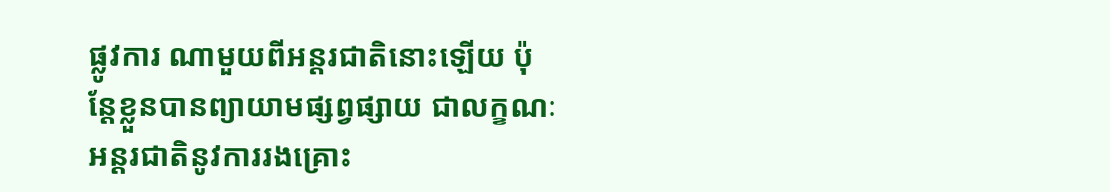ផ្លូវការ ណាមួយពីអន្តរជាតិនោះឡើយ ប៉ុន្តែខ្លួនបានព្យាយាមផ្សព្វផ្សាយ ជាលក្ខណៈ អន្តរជាតិនូវការរងគ្រោះ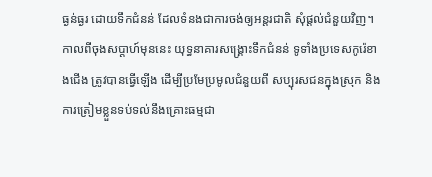ធ្ងន់ធ្ងរ ដោយទឹកជំនន់ ដែលទំនងជាការចង់ឲ្យអន្តរជាតិ សុំផ្តល់ជំនួយវិញ។ កាលពីចុងសប្តាហ៍មុននេះ យុទ្ធនាគារសង្គ្រោះទឹកជំនន់ ទូទាំងប្រទេសកូរ៉េខាងជើង ត្រូវបានធ្វើឡើង ដើម្បីប្រមែប្រមូលជំនួយពី សប្បុរសជនក្នុងស្រុក និង ការត្រៀមខ្លួនទប់ទល់នឹងគ្រោះធម្មជា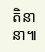តិនានា៕